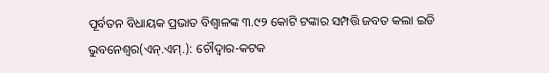ପୂର୍ବତନ ବିଧାୟକ ପ୍ରଭାତ ବିଶ୍ୱାଳଙ୍କ ୩.୯୨ କୋଟି ଟଙ୍କାର ସମ୍ପତ୍ତି ଜବତ କଲା ଇଡି
ଭୁବନେଶ୍ୱର(ଏନ୍.ଏମ୍.): ଚୌଦ୍ୱାର-କଟକ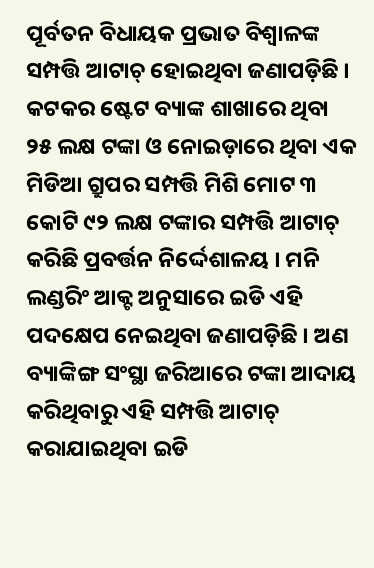ପୂର୍ବତନ ବିଧାୟକ ପ୍ରଭାତ ବିଶ୍ୱାଳଙ୍କ ସମ୍ପତ୍ତି ଆଟାଚ୍ ହୋଇଥିବା ଜଣାପଡ଼ିଛି । କଟକର ଷ୍ଟେଟ ବ୍ୟାଙ୍କ ଶାଖାରେ ଥିବା ୨୫ ଲକ୍ଷ ଟଙ୍କା ଓ ନୋଇଡ଼ାରେ ଥିବା ଏକ ମିଡିଆ ଗ୍ରୁପର ସମ୍ପତ୍ତି ମିଶି ମୋଟ ୩ କୋଟି ୯୨ ଲକ୍ଷ ଟଙ୍କାର ସମ୍ପତ୍ତି ଆଟାଚ୍ କରିଛି ପ୍ରବର୍ତ୍ତନ ନିର୍ଦ୍ଦେଶାଳୟ । ମନି ଲଣ୍ଡରିଂ ଆକ୍ଟ ଅନୁସାରେ ଇଡି ଏହି ପଦକ୍ଷେପ ନେଇଥିବା ଜଣାପଡ଼ିଛି । ଅଣ ବ୍ୟାଙ୍କିଙ୍ଗ ସଂସ୍ଥା ଜରିଆରେ ଟଙ୍କା ଆଦାୟ କରିଥିବାରୁ ଏହି ସମ୍ପତ୍ତି ଆଟାଚ୍ କରାଯାଇଥିବା ଇଡି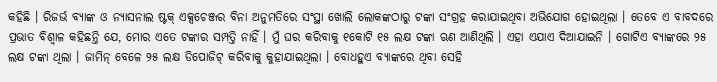କହିଛି । ରିଜର୍ଭ ବ୍ୟାଙ୍କ ଓ ନ୍ୟାସନାଲ ଷ୍ଟକ୍ ଏକ୍ସଚେଞ୍ଜର ବିନା ଅନୁମତିରେ ସଂସ୍ଥା ଖୋଲି ଲୋକଙ୍କଠାରୁ ଟଙ୍କା ସଂଗ୍ରହ କରାଯାଇଥିବା ଅଭିଯୋଗ ହୋଇଥିଲା । ତେବେ ଏ ବାବଦରେ ପ୍ରଭାତ ବିଶ୍ୱାଳ କହିଛନ୍ତି ଯେ, ମୋର ଏତେ ଟଙ୍କାର ସମ୍ପତ୍ତି ନାହିଁ । ମୁଁ ଘର କରିବାକୁ ୧କୋଟି ୧୫ ଲକ୍ଷ ଟଙ୍କା ଋଣ ଆଣିଥିଲି । ଏହା ଏଯାଏ ଦିଆଯାଇନି । ଗୋଟିଏ ବ୍ୟାଙ୍କରେ ୨୫ ଲକ୍ଷ ଟଙ୍କା ଥିଲା । ଜାମିନ୍ ବେଳେ ୨୫ ଲକ୍ଷ ଡିପୋଜିଟ୍ କରିବାକୁ କୁହାଯାଇଥିଲା । ବୋଧହୁଏ ବ୍ୟାଙ୍କରେ ଥିବା ସେହି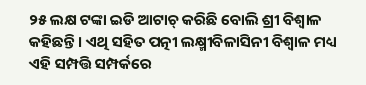୨୫ ଲକ୍ଷ ଟଙ୍କା ଇଡି ଆଟାଚ୍ କରିଛି ବୋଲି ଶ୍ରୀ ବିଶ୍ୱାଳ କହିଛନ୍ତି । ଏଥି ସହିତ ପତ୍ନୀ ଲକ୍ଷ୍ମୀବିଳାସିନୀ ବିଶ୍ୱାଳ ମଧ୍ୟ ଏହି ସମ୍ପତ୍ତି ସମ୍ପର୍କରେ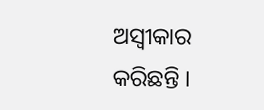ଅସ୍ୱୀକାର କରିଛନ୍ତି ।